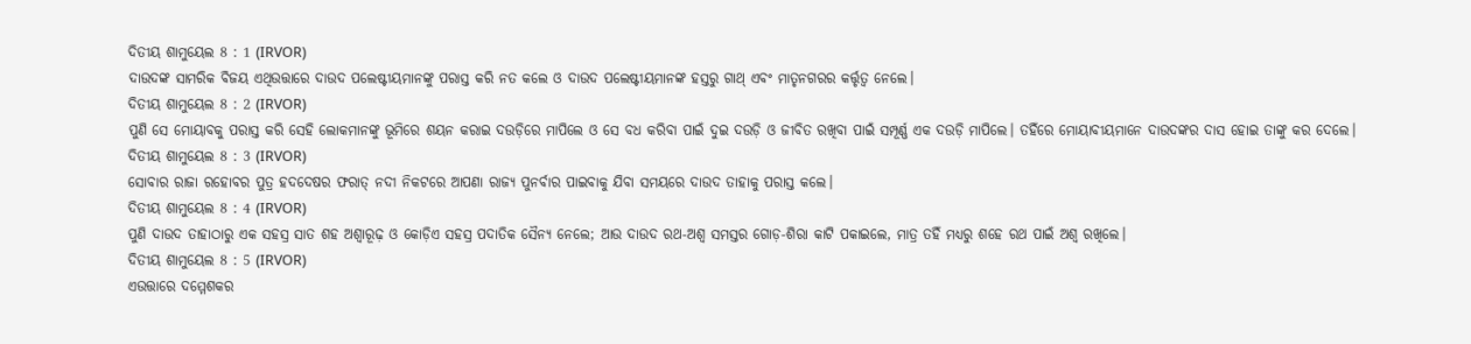ଦିତୀୟ ଶାମୁୟେଲ 8 : 1 (IRVOR)
ଦାଉଦଙ୍କ ସାମରିକ ବିଜୟ ଏଥିଉତ୍ତାରେ ଦାଉଦ ପଲେଷ୍ଟୀୟମାନଙ୍କୁ ପରାସ୍ତ କରି ନତ କଲେ ଓ ଦାଉଦ ପଲେଷ୍ଟୀୟମାନଙ୍କ ହସ୍ତରୁ ଗାଥ୍ ଏବଂ ମାତୃନଗରର କର୍ତ୍ତୃତ୍ୱ ନେଲେ।
ଦିତୀୟ ଶାମୁୟେଲ 8 : 2 (IRVOR)
ପୁଣି ସେ ମୋୟାବକୁ ପରାସ୍ତ କରି ସେହି ଲୋକମାନଙ୍କୁ ଭୂମିରେ ଶୟନ କରାଇ ଦଉଡ଼ିରେ ମାପିଲେ ଓ ସେ ବଧ କରିବା ପାଇଁ ଦୁଇ ଦଉଡ଼ି ଓ ଜୀବିତ ରଖିବା ପାଇଁ ସମ୍ପୂର୍ଣ୍ଣ ଏକ ଦଉଡ଼ି ମାପିଲେ। ତହିଁରେ ମୋୟାବୀୟମାନେ ଦାଉଦଙ୍କର ଦାସ ହୋଇ ତାଙ୍କୁ କର ଦେଲେ।
ଦିତୀୟ ଶାମୁୟେଲ 8 : 3 (IRVOR)
ସୋବାର ରାଜା ରହୋବର ପୁତ୍ର ହଦଦେଷର ଫରାତ୍ ନଦୀ ନିକଟରେ ଆପଣା ରାଜ୍ୟ ପୁନର୍ବାର ପାଇବାକୁ ଯିବା ସମୟରେ ଦାଉଦ ତାହାକୁ ପରାସ୍ତ କଲେ।
ଦିତୀୟ ଶାମୁୟେଲ 8 : 4 (IRVOR)
ପୁଣି ଦାଉଦ ତାହାଠାରୁ ଏକ ସହସ୍ର ସାତ ଶହ ଅଶ୍ୱାରୂଢ଼ ଓ କୋଡ଼ିଏ ସହସ୍ର ପଦାତିକ ସୈନ୍ୟ ନେଲେ; ଆଉ ଦାଉଦ ରଥ-ଅଶ୍ୱ ସମସ୍ତର ଗୋଡ଼-ଶିରା କାଟି ପକାଇଲେ, ମାତ୍ର ତହିଁ ମଧ୍ୟରୁ ଶହେ ରଥ ପାଇଁ ଅଶ୍ୱ ରଖିଲେ।
ଦିତୀୟ ଶାମୁୟେଲ 8 : 5 (IRVOR)
ଏଉତ୍ତାରେ ଦମ୍ମେଶକର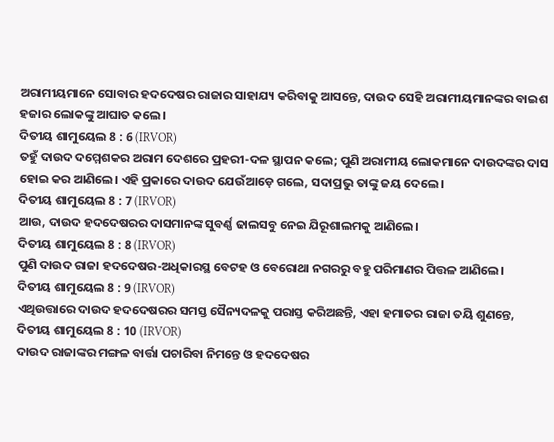ଅରାମୀୟମାନେ ସୋବାର ହଦଦେଷର ରାଜାର ସାହାଯ୍ୟ କରିବାକୁ ଆସନ୍ତେ, ଦାଉଦ ସେହି ଅରାମୀୟମାନଙ୍କର ବାଇଶ ହଜାର ଲୋକଙ୍କୁ ଆଘାତ କଲେ।
ଦିତୀୟ ଶାମୁୟେଲ 8 : 6 (IRVOR)
ତହୁଁ ଦାଉଦ ଦମ୍ମେଶକର ଅରାମ ଦେଶରେ ପ୍ରହରୀ-ଦଳ ସ୍ଥାପନ କଲେ; ପୁଣି ଅରାମୀୟ ଲୋକମାନେ ଦାଉଦଙ୍କର ଦାସ ହୋଇ କର ଆଣିଲେ। ଏହି ପ୍ରକାରେ ଦାଉଦ ଯେଉଁଆଡ଼େ ଗଲେ, ସଦାପ୍ରଭୁ ତାଙ୍କୁ ଜୟ ଦେଲେ।
ଦିତୀୟ ଶାମୁୟେଲ 8 : 7 (IRVOR)
ଆଉ, ଦାଉଦ ହଦଦେଷରର ଦାସମାନଙ୍କ ସୁବର୍ଣ୍ଣ ଢାଲସବୁ ନେଇ ଯିରୂଶାଲମକୁ ଆଣିଲେ।
ଦିତୀୟ ଶାମୁୟେଲ 8 : 8 (IRVOR)
ପୁଣି ଦାଉଦ ରାଜା ହଦଦେଷର-ଅଧିକାରସ୍ଥ ବେଟହ ଓ ବେରୋଥା ନଗରରୁ ବହୁ ପରିମାଣର ପିତ୍ତଳ ଆଣିଲେ।
ଦିତୀୟ ଶାମୁୟେଲ 8 : 9 (IRVOR)
ଏଥିଉତ୍ତାରେ ଦାଉଦ ହଦଦେଷରର ସମସ୍ତ ସୈନ୍ୟଦଳକୁ ପରାସ୍ତ କରିଅଛନ୍ତି, ଏହା ହମାତର ରାଜା ତୟି ଶୁଣନ୍ତେ,
ଦିତୀୟ ଶାମୁୟେଲ 8 : 10 (IRVOR)
ଦାଉଦ ରାଜାଙ୍କର ମଙ୍ଗଳ ବାର୍ତ୍ତା ପଚାରିବା ନିମନ୍ତେ ଓ ହଦଦେଷର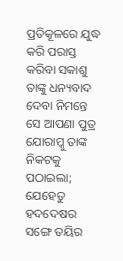ପ୍ରତିକୂଳରେ ଯୁଦ୍ଧ କରି ପରାସ୍ତ କରିବା ସକାଶୁ ତାଙ୍କୁ ଧନ୍ୟବାଦ ଦେବା ନିମନ୍ତେ ସେ ଆପଣା ପୁତ୍ର ଯୋରାମ୍କୁ ତାଙ୍କ ନିକଟକୁ ପଠାଇଲା; ଯେହେତୁ ହଦଦେଷର ସଙ୍ଗେ ତୟିର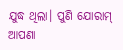ଯୁଦ୍ଧ ଥିଲା। ପୁଣି ଯୋରାମ୍ ଆପଣା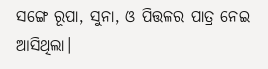ସଙ୍ଗେ ରୂପା, ସୁନା, ଓ ପିତ୍ତଳର ପାତ୍ର ନେଇ ଆସିଥିଲା।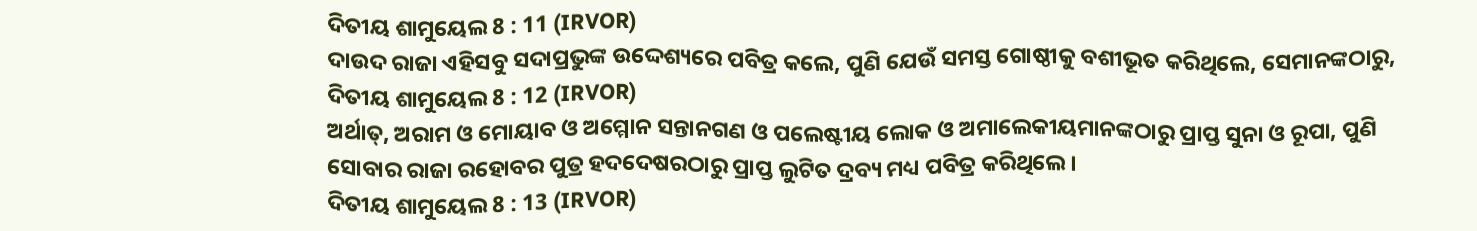ଦିତୀୟ ଶାମୁୟେଲ 8 : 11 (IRVOR)
ଦାଉଦ ରାଜା ଏହିସବୁ ସଦାପ୍ରଭୁଙ୍କ ଉଦ୍ଦେଶ୍ୟରେ ପବିତ୍ର କଲେ, ପୁଣି ଯେଉଁ ସମସ୍ତ ଗୋଷ୍ଠୀକୁ ବଶୀଭୂତ କରିଥିଲେ, ସେମାନଙ୍କଠାରୁ,
ଦିତୀୟ ଶାମୁୟେଲ 8 : 12 (IRVOR)
ଅର୍ଥାତ୍, ଅରାମ ଓ ମୋୟାବ ଓ ଅମ୍ମୋନ ସନ୍ତାନଗଣ ଓ ପଲେଷ୍ଟୀୟ ଲୋକ ଓ ଅମାଲେକୀୟମାନଙ୍କଠାରୁ ପ୍ରାପ୍ତ ସୁନା ଓ ରୂପା, ପୁଣି ସୋବାର ରାଜା ରହୋବର ପୁତ୍ର ହଦଦେଷରଠାରୁ ପ୍ରାପ୍ତ ଲୁଟିତ ଦ୍ରବ୍ୟ ମଧ୍ୟ ପବିତ୍ର କରିଥିଲେ।
ଦିତୀୟ ଶାମୁୟେଲ 8 : 13 (IRVOR)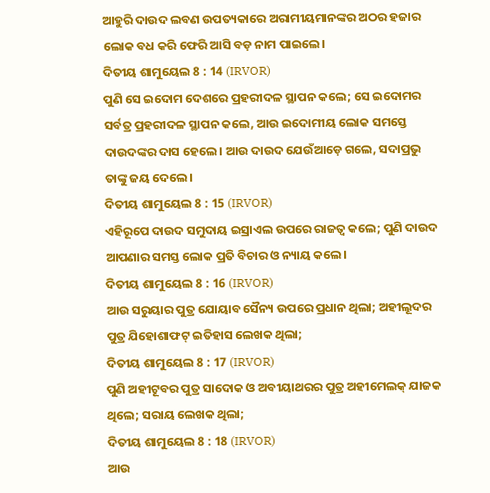ଆହୁରି ଦାଉଦ ଲବଣ ଉପତ୍ୟକାରେ ଅରାମୀୟମାନଙ୍କର ଅଠର ହଜାର ଲୋକ ବଧ କରି ଫେରି ଆସି ବଡ଼ ନାମ ପାଇଲେ।
ଦିତୀୟ ଶାମୁୟେଲ 8 : 14 (IRVOR)
ପୁଣି ସେ ଇଦୋମ ଦେଶରେ ପ୍ରହରୀଦଳ ସ୍ଥାପନ କଲେ; ସେ ଇଦୋମର ସର୍ବତ୍ର ପ୍ରହରୀଦଳ ସ୍ଥାପନ କଲେ, ଆଉ ଇଦୋମୀୟ ଲୋକ ସମସ୍ତେ ଦାଉଦଙ୍କର ଦାସ ହେଲେ। ଆଉ ଦାଉଦ ଯେଉଁଆଡ଼େ ଗଲେ, ସଦାପ୍ରଭୁ ତାଙ୍କୁ ଜୟ ଦେଲେ।
ଦିତୀୟ ଶାମୁୟେଲ 8 : 15 (IRVOR)
ଏହିରୂପେ ଦାଉଦ ସମୁଦାୟ ଇସ୍ରାଏଲ ଉପରେ ରାଜତ୍ୱ କଲେ; ପୁଣି ଦାଉଦ ଆପଣାର ସମସ୍ତ ଲୋକ ପ୍ରତି ବିଚାର ଓ ନ୍ୟାୟ କଲେ।
ଦିତୀୟ ଶାମୁୟେଲ 8 : 16 (IRVOR)
ଆଉ ସରୁୟାର ପୁତ୍ର ଯୋୟାବ ସୈନ୍ୟ ଉପରେ ପ୍ରଧାନ ଥିଲା; ଅହୀଲୂଦର ପୁତ୍ର ଯିହୋଶାଫଟ୍ ଇତିହାସ ଲେଖକ ଥିଲା;
ଦିତୀୟ ଶାମୁୟେଲ 8 : 17 (IRVOR)
ପୁଣି ଅହୀଟୂବର ପୁତ୍ର ସାଦୋକ ଓ ଅବୀୟାଥରର ପୁତ୍ର ଅହୀମେଲକ୍ ଯାଜକ ଥିଲେ; ସରାୟ ଲେଖକ ଥିଲା;
ଦିତୀୟ ଶାମୁୟେଲ 8 : 18 (IRVOR)
ଆଉ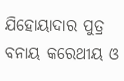ଯିହୋୟାଦାର ପୁତ୍ର ବନାୟ କରେଥୀୟ ଓ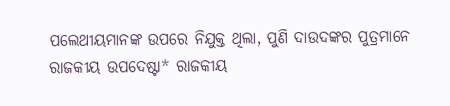ପଲେଥୀୟମାନଙ୍କ ଉପରେ ନିଯୁକ୍ତ ଥିଲା, ପୁଣି ଦାଉଦଙ୍କର ପୁତ୍ରମାନେ ରାଜକୀୟ ଉପଦେଷ୍ଟା* ରାଜକୀୟ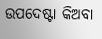ଉପଦେଷ୍ଟା କିଅବା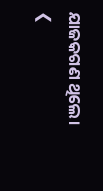ଯାଜକଗଣ ଥିଲେ।
❮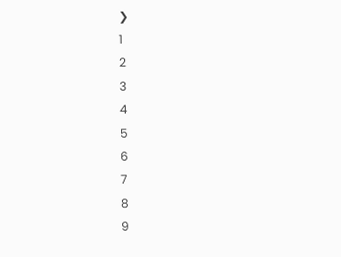❯
1
2
3
4
5
6
7
8
9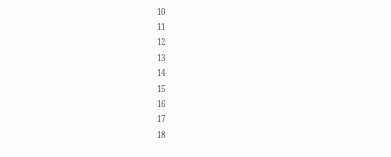10
11
12
13
14
15
16
17
18